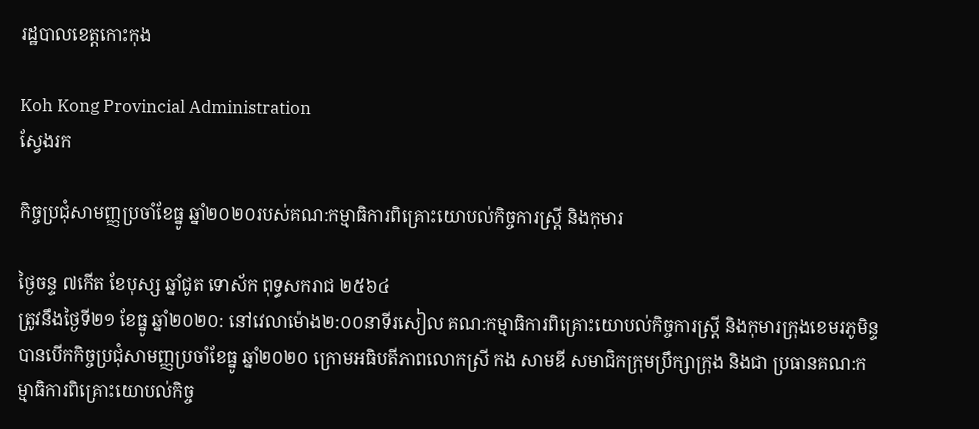រដ្ឋបាលខេត្តកោះកុង

Koh Kong Provincial Administration
ស្វែងរក

កិច្ចប្រជុំសាមញ្ញប្រចាំខែធ្នូ ឆ្នាំ២០២០របស់គណ:កម្មាធិការពិគ្រោះយោបល់កិច្ចការស្រ្តី និងកុមារ

ថ្ងៃចន្ទ ៧កើត ខែបុស្ស ឆ្នាំជូត ទោស័ក ពុទ្ធសករាជ ២៥៦៤
ត្រូវនឹងថ្ងៃទី២១ ខែធ្នូ ឆ្នាំ២០២០: នៅវេលាម៉ោង២:០០នាទីរសៀល គណ:កម្មាធិការពិគ្រោះយោបល់កិច្ចការស្រ្តី និងកុមារក្រុងខេមរភូមិន្ទបានបើកកិច្ចប្រជុំសាមញ្ញប្រចាំខែធ្នូ ឆ្នាំ២០២០ ក្រោមអធិបតីភាពលោកស្រី កង សាមឌី សមាជិកក្រុមប្រឹក្សាក្រុង និងជា ប្រធានគណ:កម្មាធិការពិគ្រោះយោបល់កិច្ច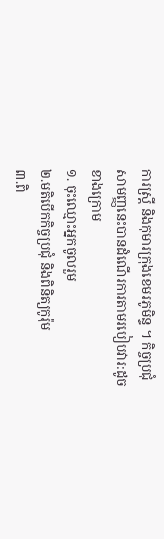ការស្រ្តី និងកុមារក្រុងខេមរភូមិន្ទ ។ កិច្ចប្រជុំសាមញ្ញនេះបានដំណើរការតាមរបៀបវារ:ដូចខាងក្រោម
១. ចុះឈ្មោះអ្នកចូលរួម
២.មតិបើកកិច្ចប្រជុំ និងពិនិត្យកូរ៉ុម
៣.ពិ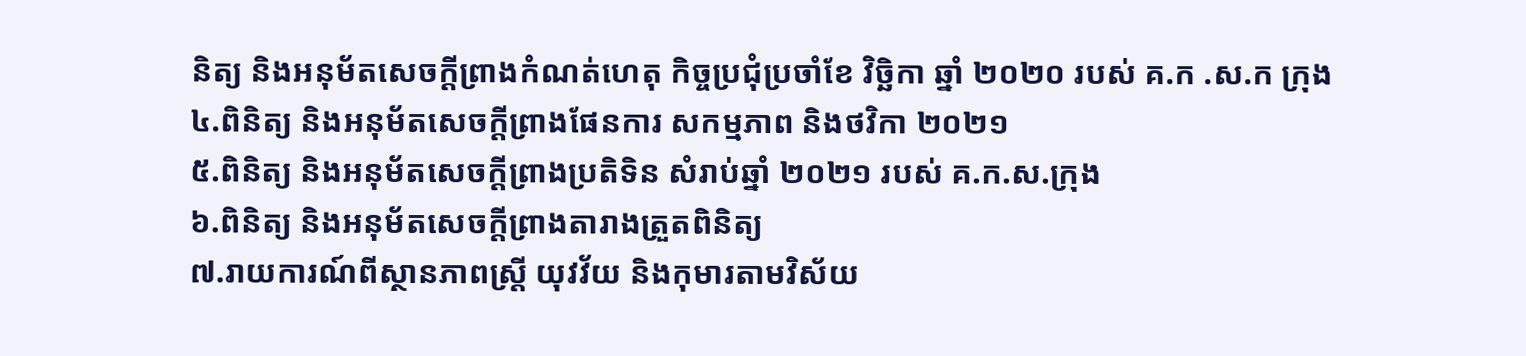និត្យ និងអនុម័តសេចក្តីព្រាងកំណត់ហេតុ កិច្ចប្រជុំប្រចាំខែ វិច្ឆិកា ឆ្នាំ ២០២០ របស់ គ.ក .ស.ក ក្រុង
៤.ពិនិត្យ និងអនុម័តសេចក្តីព្រាងផែនការ សកម្មភាព និងថវិកា ២០២១
៥.ពិនិត្យ និងអនុម័តសេចក្តីព្រាងប្រតិទិន សំរាប់ឆ្នាំ ២០២១ របស់ គ.ក.ស.ក្រុង
៦.ពិនិត្យ និងអនុម័តសេចក្តីព្រាងតារាងត្រួតពិនិត្យ
៧.រាយការណ៍ពីស្ថានភាពស្រ្តី យុវវ័យ និងកុមារតាមវិស័យ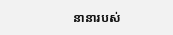នានារបស់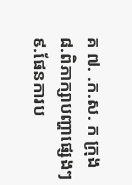គ ៧. .ក.ស. ក ក្រុង
៨.ពិភាក្សាបញ្ហាផ្សេងៗ
៩.ផែនការប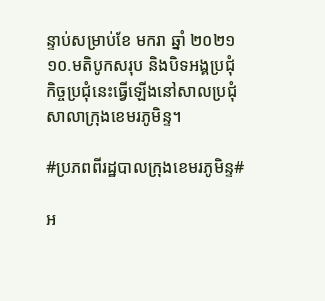ន្ទាប់សម្រាប់ខែ មករា ឆ្នាំ ២០២១
១០.មតិបូកសរុប និងបិទអង្គប្រជុំ
កិច្ចប្រជុំនេះធ្វើឡើងនៅសាលប្រជុំសាលាក្រុងខេមរភូមិន្ទ។

#ប្រភពពីរដ្ឋបាលក្រុងខេមរភូមិន្ទ#

អ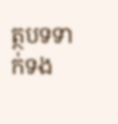ត្ថបទទាក់ទង